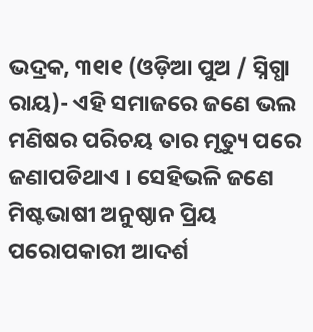ଭଦ୍ରକ, ୩୧ା୧ (ଓଡ଼ିଆ ପୁଅ / ସ୍ନିଗ୍ଧା ରାୟ)- ଏହି ସମାଜରେ ଜଣେ ଭଲ ମଣିଷର ପରିଚୟ ତାର ମୃତ୍ୟୁ ପରେ ଜଣାପଡିଥାଏ । ସେହିଭଳି ଜଣେ ମିଷ୍ଟଭାଷୀ ଅନୁଷ୍ଠାନ ପ୍ରିୟ ପରୋପକାରୀ ଆଦର୍ଶ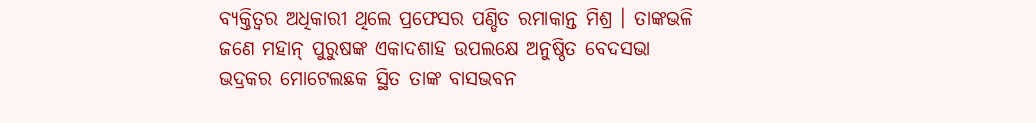ବ୍ୟକ୍ତିତ୍ୱର ଅଧିକାରୀ ଥିଲେ ପ୍ରଫେସର ପଣ୍ଡିତ ରମାକାନ୍ତ ମିଶ୍ର । ତାଙ୍କଭଳି ଜଣେ ମହାନ୍ ପୁରୁଷଙ୍କ ଏକାଦଶାହ ଉପଲକ୍ଷେ ଅନୁଷ୍ଠିତ ବେଦସଭା ଭଦ୍ରକର ମୋଟେଲଛକ ସ୍ଥିତ ତାଙ୍କ ବାସଭବନ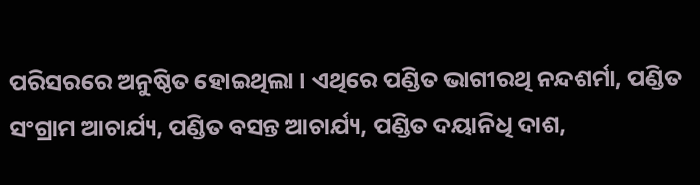ପରିସରରେ ଅନୁଷ୍ଠିତ ହୋଇଥିଲା । ଏଥିରେ ପଣ୍ଡିତ ଭାଗୀରଥି ନନ୍ଦଶର୍ମା, ପଣ୍ଡିତ ସଂଗ୍ରାମ ଆଚାର୍ଯ୍ୟ, ପଣ୍ଡିତ ବସନ୍ତ ଆଚାର୍ଯ୍ୟ, ପଣ୍ଡିତ ଦୟାନିଧି ଦାଶ,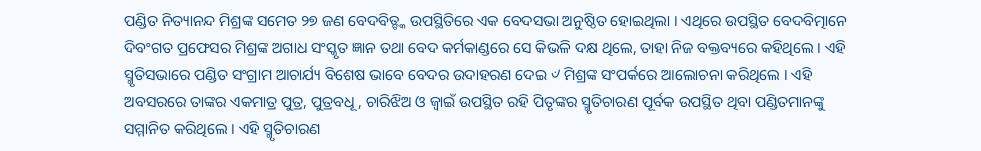ପଣ୍ଡିତ ନିତ୍ୟାନନ୍ଦ ମିଶ୍ରଙ୍କ ସମେତ ୨୭ ଜଣ ବେଦବିତ୍ଙ୍କ ଉପସ୍ଥିତିରେ ଏକ ବେଦସଭା ଅନୁଷ୍ଠିତ ହୋଇଥିଲା । ଏଥିରେ ଉପସ୍ଥିତ ବେଦବିତ୍ମାନେ ଦିବଂଗତ ପ୍ରଫେସର ମିଶ୍ରଙ୍କ ଅଗାଧ ସଂସ୍କୃତ ଜ୍ଞାନ ତଥା ବେଦ କର୍ମକାଣ୍ଡରେ ସେ କିଭଳି ଦକ୍ଷ ଥିଲେ, ତାହା ନିଜ ବକ୍ତବ୍ୟରେ କହିଥିଲେ । ଏହି ସ୍ମୃତିସଭାରେ ପଣ୍ଡିତ ସଂଗ୍ରାମ ଆଚାର୍ଯ୍ୟ ବିଶେଷ ଭାବେ ବେଦର ଉଦାହରଣ ଦେଇ ୰ ମିଶ୍ରଙ୍କ ସଂପର୍କରେ ଆଲୋଚନା କରିଥିଲେ । ଏହି ଅବସରରେ ତାଙ୍କର ଏକମାତ୍ର ପୁତ୍ର, ପୁତ୍ରବଧୂ, ଚାରିଝିଅ ଓ ଜ୍ୱାଇଁ ଉପସ୍ଥିତ ରହି ପିତୃଙ୍କର ସ୍ମୃତିଚାରଣ ପୂର୍ବକ ଉପସ୍ଥିତ ଥିବା ପଣ୍ଡିତମାନଙ୍କୁ ସମ୍ମାନିତ କରିଥିଲେ । ଏହି ସ୍ମୃତିଚାରଣ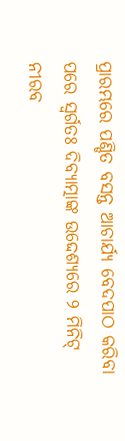ପ୍ରାରମ୍ଭରେ ପଣ୍ଡିତ ବସନ୍ତ ଆଚାର୍ଯ୍ୟ ବେଦପାଠ କରିବା ପରେ ସ୍ୱର୍ଗତଃ ଦିବ୍ୟାତ୍ମାଙ୍କ ଉଦ୍ଦେଶ୍ୟରେ ୨ ମିନିଟ୍ ନୀରବ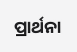ପ୍ରାର୍ଥନା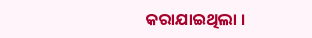କରାଯାଇଥିଲା ।